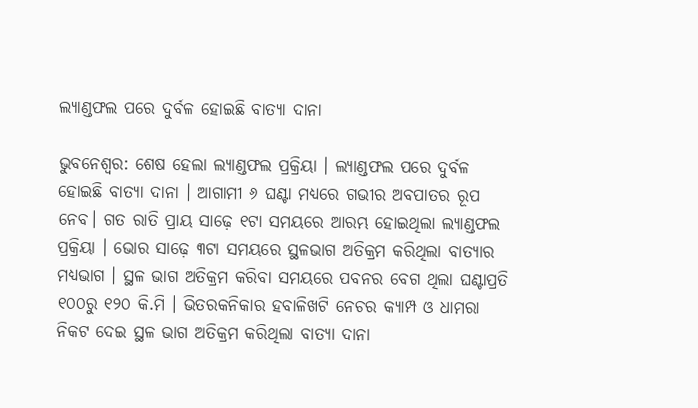ଲ୍ୟାଣ୍ଡଫଲ ପରେ ଦୁର୍ବଳ ହୋଇଛି ବାତ୍ୟା ଦାନା

ଭୁବନେଶ୍ୱର: ଶେଷ ହେଲା ଲ୍ୟାଣ୍ଡଫଲ ପ୍ରକ୍ରିୟା । ଲ୍ୟାଣ୍ଡଫଲ ପରେ ଦୁର୍ବଳ ହୋଇଛି ବାତ୍ୟା ଦାନା । ଆଗାମୀ ୬ ଘଣ୍ଟା ମଧ୍ୟରେ ଗଭୀର ଅବପାତର ରୂପ ନେବ। ଗତ ରାତି ପ୍ରାୟ ସାଢ଼େ ୧ଟା ସମୟରେ ଆରମ୍ଭ ହୋଇଥିଲା ଲ୍ୟାଣ୍ଡଫଲ ପ୍ରକ୍ରିୟା । ଭୋର ସାଢ଼େ ୩ଟା ସମୟରେ ସ୍ଥଳଭାଗ ଅତିକ୍ରମ କରିଥିଲା ବାତ୍ୟାର ମଧ୍ୟଭାଗ । ସ୍ଥଳ ଭାଗ ଅତିକ୍ରମ କରିବା ସମୟରେ ପବନର ବେଗ ଥିଲା ଘଣ୍ଟାପ୍ରତି ୧୦୦ରୁ ୧୨୦ କି.ମି । ଭିତରକନିକାର ହବାଳିଖଟି ନେଚର କ୍ୟାମ୍ପ ଓ ଧାମରା ନିକଟ ଦେଇ ସ୍ଥଳ ଭାଗ ଅତିକ୍ରମ କରିଥିଲା ବାତ୍ୟା ଦାନା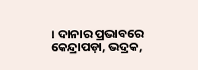। ଦାନାର ପ୍ରଭାବରେ କେନ୍ଦ୍ରାପଡ଼ା, ଭଦ୍ରକ,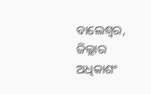ବାଲେଶ୍ବର, ଜିଲ୍ଲାର ଅଧିକାଶଂ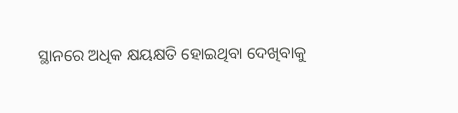ସ୍ଥାନରେ ଅଧିକ କ୍ଷୟକ୍ଷତି ହୋଇଥିବା ଦେଖିବାକୁ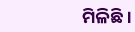ମିଳିଛି ।